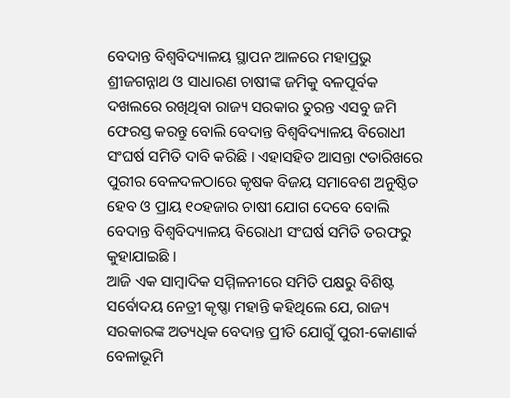ବେଦାନ୍ତ ବିଶ୍ୱବିଦ୍ୟାଳୟ ସ୍ଥାପନ ଆଳରେ ମହାପ୍ରଭୁ ଶ୍ରୀଜଗନ୍ନାଥ ଓ ସାଧାରଣ ଚାଷୀଙ୍କ ଜମିକୁ ବଳପୂର୍ବକ ଦଖଲରେ ରଖିଥିବା ରାଜ୍ୟ ସରକାର ତୁରନ୍ତ ଏସବୁ ଜମି ଫେରସ୍ତ କରନ୍ତୁ ବୋଲି ବେଦାନ୍ତ ବିଶ୍ୱବିଦ୍ୟାଳୟ ବିରୋଧୀ ସଂଘର୍ଷ ସମିତି ଦାବି କରିଛି । ଏହାସହିତ ଆସନ୍ତା ୯ତାରିଖରେ ପୁରୀର ବେଳଦଳଠାରେ କୃଷକ ବିଜୟ ସମାବେଶ ଅନୁଷ୍ଠିତ ହେବ ଓ ପ୍ରାୟ ୧୦ହଜାର ଚାଷୀ ଯୋଗ ଦେବେ ବୋଲି ବେଦାନ୍ତ ବିଶ୍ୱବିଦ୍ୟାଳୟ ବିରୋଧୀ ସଂଘର୍ଷ ସମିତି ତରଫରୁ କୁହାଯାଇଛି ।
ଆଜି ଏକ ସାମ୍ବାଦିକ ସମ୍ମିଳନୀରେ ସମିତି ପକ୍ଷରୁ ବିଶିଷ୍ଟ ସର୍ବୋଦୟ ନେତ୍ରୀ କୃଷ୍ଣା ମହାନ୍ତି କହିଥିଲେ ଯେ, ରାଜ୍ୟ ସରକାରଙ୍କ ଅତ୍ୟଧିକ ବେଦାନ୍ତ ପ୍ରୀତି ଯୋଗୁଁ ପୁରୀ-କୋଣାର୍କ ବେଳାଭୂମି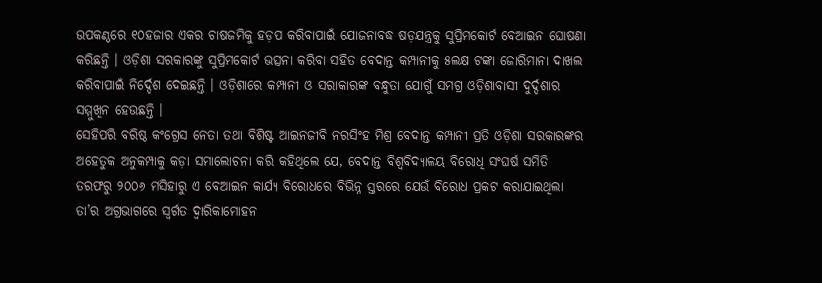ଉପକଣ୍ଠରେ ୧୦ହଜାର ଏକର ଚାଷଜମିକୁ ହଡ଼ପ କରିବାପାଇଁ ଯୋଜନାବଦ୍ଧ ଷଡ଼ଯନ୍ତ୍ରକୁ ସୁପ୍ରିମକୋର୍ଟ ବେଆଇନ ଘୋଷଣା କରିଛନ୍ତି । ଓଡ଼ିଶା ସରକାରଙ୍କୁ ସୁପ୍ରିମକୋର୍ଟ ଭତ୍ସନା କରିବା ସହିତ ବେଦାନ୍ତ କମ୍ପାନୀକୁ ୫ଲକ୍ଷ ଟଙ୍କା ଜୋରିମାନା ଦାଖଲ କରିବାପାଇଁ ନିର୍ଦ୍ଦେଶ ଦେଇଛନ୍ତି । ଓଡ଼ିଶାରେ କମ୍ପାନୀ ଓ ସରାକାରଙ୍କ ବନ୍ଧୁତା ଯୋଗୁଁ ସମଗ୍ର ଓଡ଼ିଶାବାସୀ ଦୁର୍ଦ୍ଦଶାର ସମ୍ମୁଖିନ ହେଉଛନ୍ତି ।
ସେହିପରି ବରିଷ୍ଠ କଂଗ୍ରେସ ନେତା ତଥା ବିଶିଷ୍ଟ ଆଇନଜୀବି ନରସିଂହ ମିଶ୍ର ବେଦାନ୍ତ କମ୍ପାନୀ ପ୍ରତି ଓଡ଼ିଶା ସରକାରଙ୍କର ଅହେତୁକ ଅନୁକମ୍ପାକୁ କଡ଼ା ସମାଲୋଚନା କରି କହିଥିଲେ ଯେ, ବେଦାନ୍ତ ବିଶ୍ୱବିଦ୍ୟାଳୟ ବିରୋଧି ସଂଘର୍ଷ ସମିତି ତରଫରୁ ୨୦୦୬ ମସିହାରୁ ଏ ବେଆଇନ କାର୍ଯ୍ୟ ବିରୋଧରେ ବିଭିନ୍ନ ସ୍ତରରେ ଯେଉଁ ବିରୋଧ ପ୍ରକଟ କରାଯାଇଥିଲା ତା’ର ଅଗ୍ରଭାଗରେ ସ୍ୱର୍ଗତ ଦ୍ୱାରିକାମୋହନ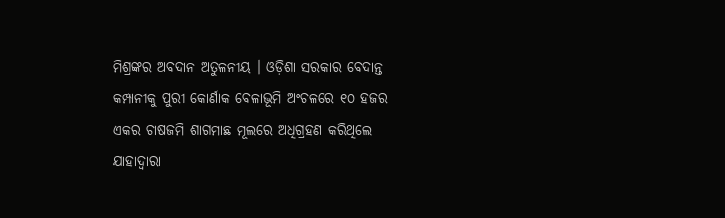ମିଶ୍ରଙ୍କର ଅବଦାନ ଅତୁଳନୀୟ । ଓଡ଼ିଶା ସରକାର ବେଦାନ୍ତ କମ୍ପାନୀକୁ ପୁରୀ କୋର୍ଣାକ ବେଳାଭୂମି ଅଂଚଳରେ ୧୦ ହଜର ଏକର ଚାଷଜମି ଶାଗମାଛ ମୂଲରେ ଅଧିଗ୍ରହଣ କରିଥିଲେ ଯାହାଦ୍ୱାରା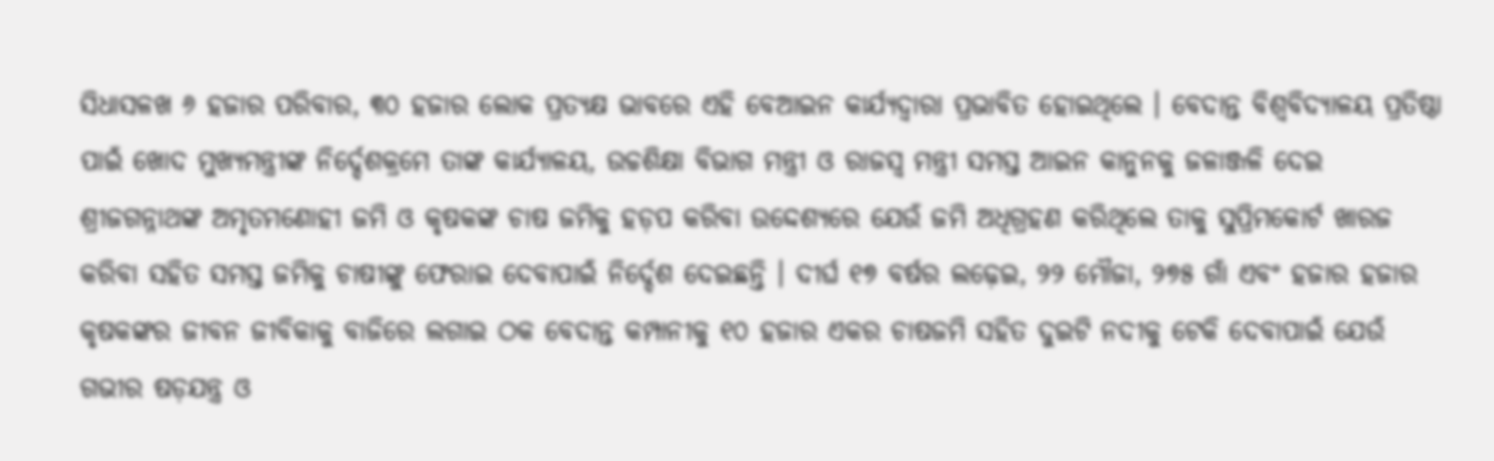ସିଧାସଳଖ ୬ ହଜାର ପରିବାର, ୩୦ ହଜାର ଲୋକ ପ୍ରତ୍ୟକ୍ଷ ଭାବରେ ଏହି ବେଆଇନ କାର୍ଯ୍ୟଦ୍ୱାରା ପ୍ରଭାବିତ ହୋଇଥିଲେ । ବେଦାନ୍ତ ବିଶ୍ୱବିଦ୍ୟାଳୟ ପ୍ରତିଷ୍ଠା ପାଇଁ ଖୋଦ ମୁଖ୍ୟମନ୍ତ୍ରୀଙ୍କ ନିର୍ଦ୍ଦେଶକ୍ରମେ ତାଙ୍କ କାର୍ଯ୍ୟାଳୟ, ଉଚ୍ଚଶିକ୍ଷା ବିଭାଗ ମନ୍ତ୍ରୀ ଓ ରାଜସ୍ୱ ମନ୍ତ୍ରୀ ସମସ୍ତ ଆଇନ କାନୁନକୁ ଜଳାଞ୍ଜଳି ଦେଇ ଶ୍ରୀଜଗନ୍ନାଥଙ୍କ ଅମୃତମଣୋହୀ ଜମି ଓ କୃଷକଙ୍କ ଚାଷ ଜମିକୁ ହଡ଼ପ କରିବା ଉଦ୍ଦେଶ୍ୟରେ ଯେଉଁ ଜମି ଅଧିଗ୍ରହଣ କରିଥିଲେ ତାକୁ ସୁପ୍ରିମକୋର୍ଟ ଖାରଜ କରିବା ସହିତ ସମସ୍ତ ଜମିକୁ ଚାଷୀଙ୍କୁ ଫେରାଇ ଦେବାପାଇଁ ନିର୍ଦ୍ଦେଶ ଦେଇଛନ୍ତି । ଦୀର୍ଘ ୧୭ ବର୍ଷର ଲଢ଼େଇ, ୨୨ ମୌଜା, ୨୭୫ ଗାଁ ଏବଂ ହଜାର ହଜାର କୃଷକଙ୍କର ଜୀବନ ଜୀବିକାକୁ ବାଜିରେ ଲଗାଇ ଠକ ବେଦାନ୍ତ କମ୍ପାନୀକୁ ୧୦ ହଜାର ଏକର ଚାଷଜମି ସହିତ ଦୁଇଟି ନଦୀକୁ ଟେକି ଦେବାପାଇଁ ଯେଉଁ ଗଭୀର ଷଡ଼ଯନ୍ତ୍ର ଓ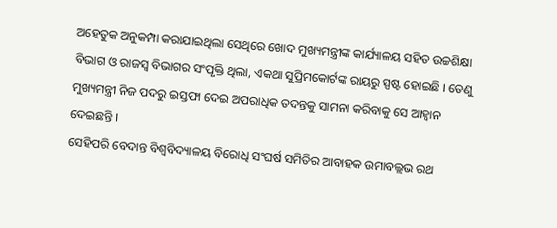ଅହେତୁକ ଅନୁକମ୍ପା କରାଯାଇଥିଲା ସେଥିରେ ଖୋଦ ମୁଖ୍ୟମନ୍ତ୍ରୀଙ୍କ କାର୍ଯ୍ୟାଳୟ ସହିତ ଉଚ୍ଚଶିକ୍ଷା ବିଭାଗ ଓ ରାଜସ୍ୱ ବିଭାଗର ସଂପୃକ୍ତି ଥିଲା, ଏକଥା ସୁପ୍ରିମକୋର୍ଟଙ୍କ ରାୟରୁ ସ୍ପଷ୍ଟ ହୋଇଛି । ତେଣୁ ମୁଖ୍ୟମନ୍ତ୍ରୀ ନିଜ ପଦରୁ ଇସ୍ତଫା ଦେଇ ଅପରାଧିକ ତଦନ୍ତକୁ ସାମନା କରିବାକୁ ସେ ଆହ୍ୱାନ ଦେଇଛନ୍ତି ।
ସେହିପରି ବେଦାନ୍ତ ବିଶ୍ୱବିଦ୍ୟାଳୟ ବିରୋଧି ସଂଘର୍ଷ ସମିତିର ଆବାହକ ଉମାବଲ୍ଲଭ ରଥ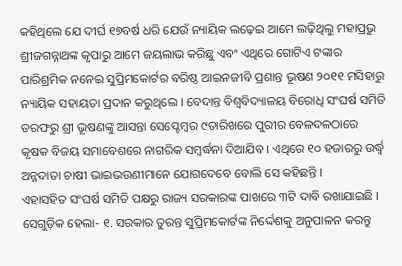କହିଥିଲେ ଯେ ଦୀର୍ଘ ୧୭ବର୍ଷ ଧରି ଯେଉଁ ନ୍ୟାୟିକ ଲଢ଼େଇ ଆମେ ଲଢ଼ିଥିଲୁ ମହାପ୍ରଭୁ ଶ୍ରୀଜଗନ୍ନାଥଙ୍କ କୃପାରୁ ଆମେ ଜୟଲାଭ କରିଛୁ ଏବଂ ଏଥିରେ ଗୋଟିଏ ଟଙ୍କାର ପାରିଶ୍ରମିକ ନନେଇ ସୁପ୍ରିମକୋର୍ଟର ବରିଷ୍ଠ ଆଇନଜୀବି ପ୍ରଶାନ୍ତ ଭୂଷଣ ୨୦୧୧ ମସିହାରୁ ନ୍ୟାୟିକ ସହାୟତା ପ୍ରଦାନ କରୁଥିଲେ । ବେଦାନ୍ତ ବିଶ୍ୱବିଦ୍ୟାଳୟ ବିରୋଧି ସଂଘର୍ଷ ସମିତି ତରଫରୁ ଶ୍ରୀ ଭୂଷଣଙ୍କୁ ଆସନ୍ତା ସେପ୍ଟେମ୍ବର ୯ତାରିଖରେ ପୁରୀର ବେଳଦଳଠାରେ କୃଷକ ବିଜୟ ସମାବେଶରେ ନାଗରିକ ସମ୍ବର୍ଦ୍ଧନା ଦିଆଯିବ । ଏଥିରେ ୧୦ ହଜାରରୁ ଉର୍ଦ୍ଧ୍ୱ ଅନ୍ନଦାତା ଚାଷୀ ଭାଇଭଉଣୀମାନେ ଯୋଗଦେବେ ବୋଲି ସେ କହିଛନ୍ତି ।
ଏହାସହିତ ସଂଘର୍ଷ ସମିତି ପକ୍ଷରୁ ରାଜ୍ୟ ସରକାରଙ୍କ ପାଖରେ ୩ଟି ଦାବି ରଖାଯାଇଛି । ସେଗୁଡ଼ିକ ହେଲା- ୧. ସରକାର ତୁରନ୍ତ ସୁପ୍ରିମକୋର୍ଟଙ୍କ ନିର୍ଦ୍ଦେଶକୁ ଅନୁପାଳନ କରନ୍ତୁ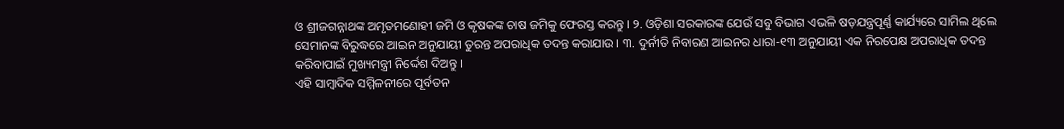ଓ ଶ୍ରୀଜଗନ୍ନାଥଙ୍କ ଅମୃତମଣୋହୀ ଜମି ଓ କୃଷକଙ୍କ ଚାଷ ଜମିକୁ ଫେରସ୍ତ କରନ୍ତୁ । ୨. ଓଡ଼ିଶା ସରକାରଙ୍କ ଯେଉଁ ସବୁ ବିଭାଗ ଏଭଳି ଷଡ଼ଯନ୍ତ୍ରପୂର୍ଣ୍ଣ କାର୍ଯ୍ୟରେ ସାମିଲ ଥିଲେ ସେମାନଙ୍କ ବିରୁଦ୍ଧରେ ଆଇନ ଅନୁଯାୟୀ ତୁରନ୍ତ ଅପରାଧିକ ତଦନ୍ତ କରାଯାଉ । ୩. ଦୁର୍ନୀତି ନିବାରଣ ଆଇନର ଧାରା-୧୩ ଅନୁଯାୟୀ ଏକ ନିରପେକ୍ଷ ଅପରାଧିକ ତଦନ୍ତ କରିବାପାଇଁ ମୁଖ୍ୟମନ୍ତ୍ରୀ ନିର୍ଦ୍ଦେଶ ଦିଅନ୍ତୁ ।
ଏହି ସାମ୍ବାଦିକ ସମ୍ମିଳନୀରେ ପୂର୍ବତନ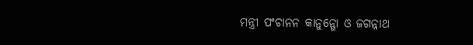ମନ୍ତ୍ରୀ ପଂଚାନନ କାନୁନ୍ଗୋ ଓ ଜଗନ୍ନାଥ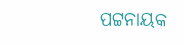ପଟ୍ଟନାୟକ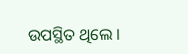ଉପସ୍ଥିତ ଥିଲେ ।